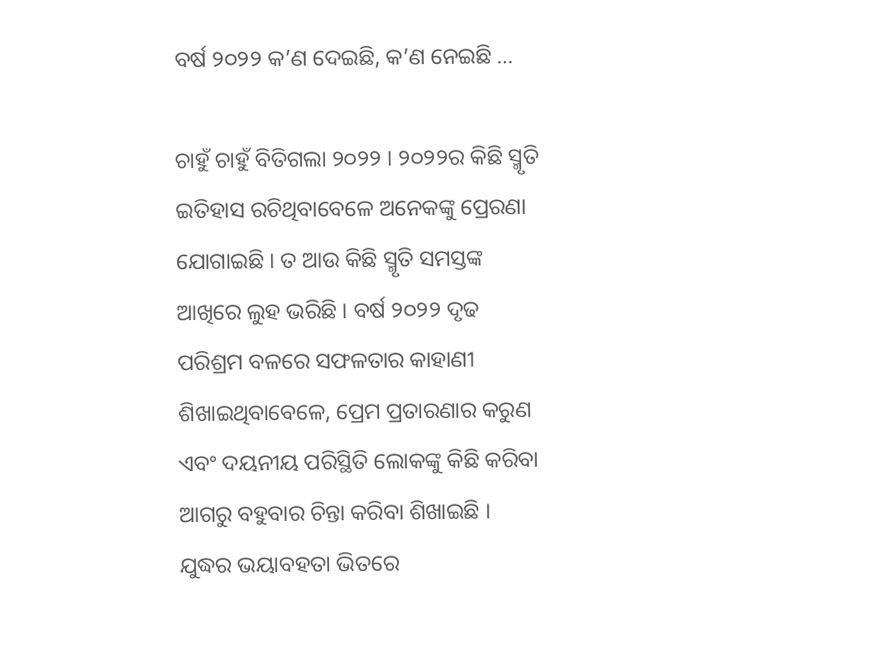ବର୍ଷ ୨୦୨୨ କ’ଣ ଦେଇଛି, କ’ଣ ନେଇଛି …

ଚାହୁଁ ଚାହୁଁ ବିତିଗଲା ୨୦୨୨ । ୨୦୨୨ର କିଛି ସ୍ମୃତି ଇତିହାସ ରଚିଥିବାବେଳେ ଅନେକଙ୍କୁ ପ୍ରେରଣା ଯୋଗାଇଛି । ତ ଆଉ କିଛି ସ୍ମୃତି ସମସ୍ତଙ୍କ ଆଖିରେ ଲୁହ ଭରିଛି । ବର୍ଷ ୨୦୨୨ ଦୃଢ ପରିଶ୍ରମ ବଳରେ ସଫଳତାର କାହାଣୀ ଶିଖାଇଥିବାବେଳେ, ପ୍ରେମ ପ୍ରତାରଣାର କରୁଣ ଏବଂ ଦୟନୀୟ ପରିସ୍ଥିତି ଲୋକଙ୍କୁ କିଛି କରିବା ଆଗରୁ ବହୁବାର ଚିନ୍ତା କରିବା ଶିଖାଇଛି ।
ଯୁଦ୍ଧର ଭୟାବହତା ଭିତରେ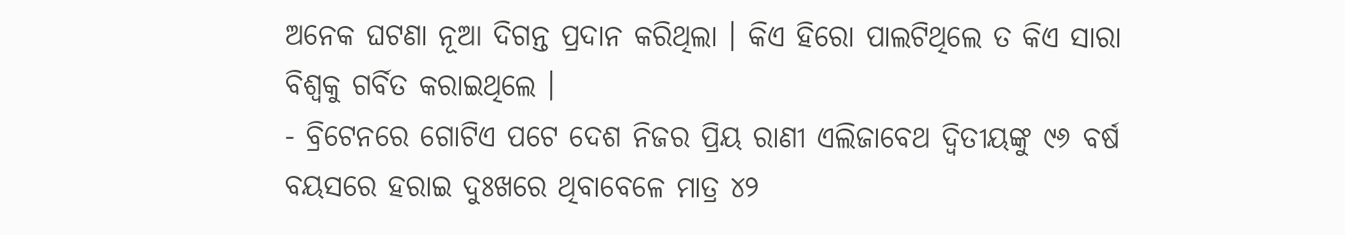ଅନେକ ଘଟଣା ନୂଆ ଦିଗନ୍ତ ପ୍ରଦାନ କରିଥିଲା । କିଏ ହିରୋ ପାଲଟିଥିଲେ ତ କିଏ ସାରା ବିଶ୍ବକୁ ଗର୍ବିତ କରାଇଥିଲେ ।
- ବ୍ରିଟେନରେ ଗୋଟିଏ ପଟେ ଦେଶ ନିଜର ପ୍ରିୟ ରାଣୀ ଏଲିଜାବେଥ ଦ୍ୱିତୀୟଙ୍କୁ ୯୬ ବର୍ଷ ବୟସରେ ହରାଇ ଦୁଃଖରେ ଥିବାବେଳେ ମାତ୍ର ୪୨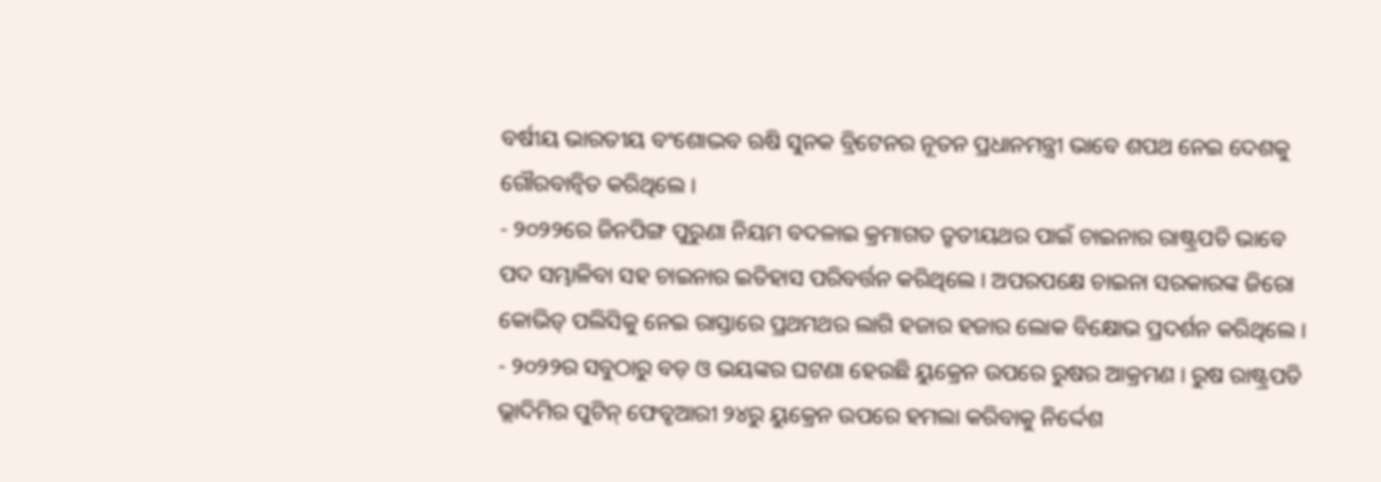ବର୍ଷୀୟ ଭାରତୀୟ ବଂଶୋଦ୍ଭବ ଋଷି ସୁନକ ବ୍ରିଟେନର ନୂତନ ପ୍ରଧାନମନ୍ତ୍ରୀ ଭାବେ ଶପଥ ନେଇ ଦେଶକୁ ଗୌରବାନ୍ବିତ କରିଥିଲେ ।
- ୨୦୨୨ରେ ଜିନପିଙ୍ଗ ପୁରୁଣା ନିୟମ ବଦଳାଇ କ୍ରମାଗତ ତୃତୀୟଥର ପାଇଁ ଚାଇନାର ରାଷ୍ଟ୍ରପତି ଭାବେ ପଦ ସମ୍ଭାଳିବା ସହ ଚାଇନାର ଇତିହାସ ପରିବର୍ତ୍ତନ କରିଥିଲେ । ଅପରପକ୍ଷେ ଚାଇନା ସରକାରଙ୍କ ଜିରୋ କୋଭିଡ୍ ପଲିସିକୁ ନେଇ ରାସ୍ତାରେ ପ୍ରଥମଥର ଲାଗି ହଜାର ହଜାର ଲୋକ ବିକ୍ଷୋଭ ପ୍ରଦର୍ଶନ କରିଥିଲେ ।
- ୨୦୨୨ର ସବୁଠାରୁ ବଡ଼ ଓ ଭୟଙ୍କର ଘଟଣା ହେଉଛି ୟୁକ୍ରେନ ଉପରେ ରୁଷର ଆକ୍ରମଣ । ରୁଷ ରାଷ୍ଟ୍ରପତି ଭ୍ଲାଦିମିର ପୁଟିନ୍ ଫେବୃଆରୀ ୨୪ରୁ ୟୁକ୍ରେନ ଉପରେ ହମଲା କରିବାକୁ ନିର୍ଦ୍ଦେଶ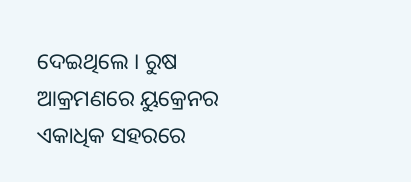ଦେଇଥିଲେ । ରୁଷ ଆକ୍ରମଣରେ ୟୁକ୍ରେନର ଏକାଧିକ ସହରରେ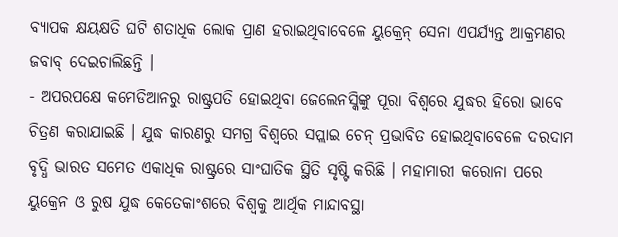ବ୍ୟାପକ କ୍ଷୟକ୍ଷତି ଘଟି ଶତାଧିକ ଲୋକ ପ୍ରାଣ ହରାଇଥିବାବେଳେ ୟୁକ୍ରେନ୍ ସେନା ଏପର୍ଯ୍ୟନ୍ତ ଆକ୍ରମଣର ଜବାବ୍ ଦେଇଚାଲିଛନ୍ତି ।
- ଅପରପକ୍ଷେ କମେଡିଆନରୁ ରାଷ୍ଟ୍ରପତି ହୋଇଥିବା ଜେଲେନସ୍କିଙ୍କୁ ପୂରା ବିଶ୍ୱରେ ଯୁଦ୍ଧର ହିରୋ ଭାବେ ଚିତ୍ରଣ କରାଯାଇଛି । ଯୁଦ୍ଧ କାରଣରୁ ସମଗ୍ର ବିଶ୍ୱରେ ସପ୍ଲାଇ ଚେନ୍ ପ୍ରଭାବିତ ହୋଇଥିବାବେଳେ ଦରଦାମ ବୃଦ୍ଧି ଭାରତ ସମେତ ଏକାଧିକ ରାଷ୍ଟ୍ରରେ ସାଂଘାତିକ ସ୍ଥିତି ସୃଷ୍ଟି କରିଛି । ମହାମାରୀ କରୋନା ପରେ ୟୁକ୍ରେନ ଓ ରୁଷ ଯୁଦ୍ଧ କେତେକାଂଶରେ ବିଶ୍ୱକୁ ଆର୍ଥିକ ମାନ୍ଦାବସ୍ଥା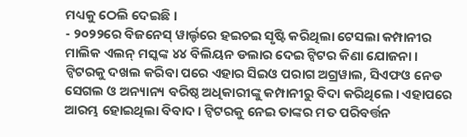ମଧ୍ୟକୁ ଠେଲି ଦେଇଛି ।
- ୨୦୨୨ରେ ବିଜନେସ୍ ୱାର୍ଲ୍ଡରେ ହଇଚଇ ସୃଷ୍ଟି କରିଥିଲା ଟେସଲା କମ୍ପାନୀର ମାଲିକ ଏଲନ୍ ମସ୍କଙ୍କ ୪୪ ବିଲିୟନ ଡଲାର ଦେଇ ଟ୍ୱିଟର କିଣା ଯୋଜନା । ଟ୍ୱିଟରକୁ ଦଖଲ କରିବା ପରେ ଏହାର ସିଇଓ ପରାଗ ଅଗ୍ରୱାଲ, ସିଏଫଓ ନେଡ ସେଗଲ ଓ ଅନ୍ୟାନ୍ୟ ବରିଷ୍ଠ ଅଧିକାରୀଙ୍କୁ କମ୍ପାନୀରୁ ବିଦା କରିଥିଲେ। ଏହାପରେ ଆରମ୍ଭ ହୋଇଥିଲା ବିବାଦ । ଟ୍ବିଟରକୁ ନେଇ ତାଙ୍କର ମତ ପରିବର୍ତ୍ତନ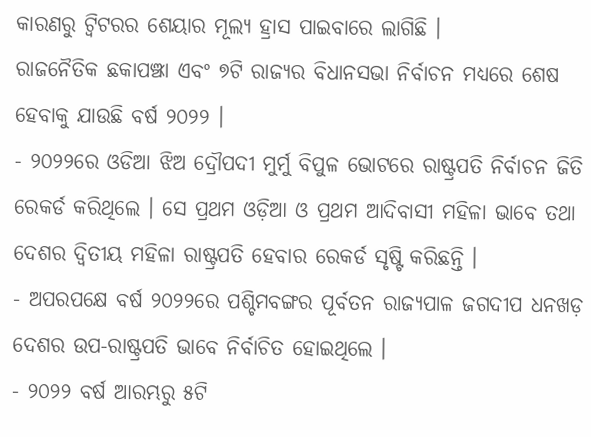କାରଣରୁ ଟ୍ୱିଟରର ଶେୟାର ମୂଲ୍ୟ ହ୍ରାସ ପାଇବାରେ ଲାଗିଛି ।
ରାଜନୈତିକ ଛକାପଞ୍ଝା ଏବଂ ୭ଟି ରାଜ୍ୟର ବିଧାନସଭା ନିର୍ବାଚନ ମଧ୍ୟରେ ଶେଷ ହେବାକୁ ଯାଉଛି ବର୍ଷ ୨୦୨୨ ।
- ୨୦୨୨ରେ ଓଡିଆ ଝିଅ ଦ୍ରୌପଦୀ ମୁର୍ମୁ ବିପୁଳ ଭୋଟରେ ରାଷ୍ଟ୍ରପତି ନିର୍ବାଚନ ଜିତି ରେକର୍ଡ କରିଥିଲେ । ସେ ପ୍ରଥମ ଓଡ଼ିଆ ଓ ପ୍ରଥମ ଆଦିବାସୀ ମହିଳା ଭାବେ ତଥା ଦେଶର ଦ୍ୱିତୀୟ ମହିଳା ରାଷ୍ଟ୍ରପତି ହେବାର ରେକର୍ଡ ସୃଷ୍ଟି କରିଛନ୍ତି ।
- ଅପରପକ୍ଷେ ବର୍ଷ ୨୦୨୨ରେ ପଶ୍ଚିମବଙ୍ଗର ପୂର୍ବତନ ରାଜ୍ୟପାଳ ଜଗଦୀପ ଧନଖଡ଼ ଦେଶର ଉପ-ରାଷ୍ଟ୍ରପତି ଭାବେ ନିର୍ବାଚିତ ହୋଇଥିଲେ ।
- ୨୦୨୨ ବର୍ଷ ଆରମ୍ଭରୁ ୫ଟି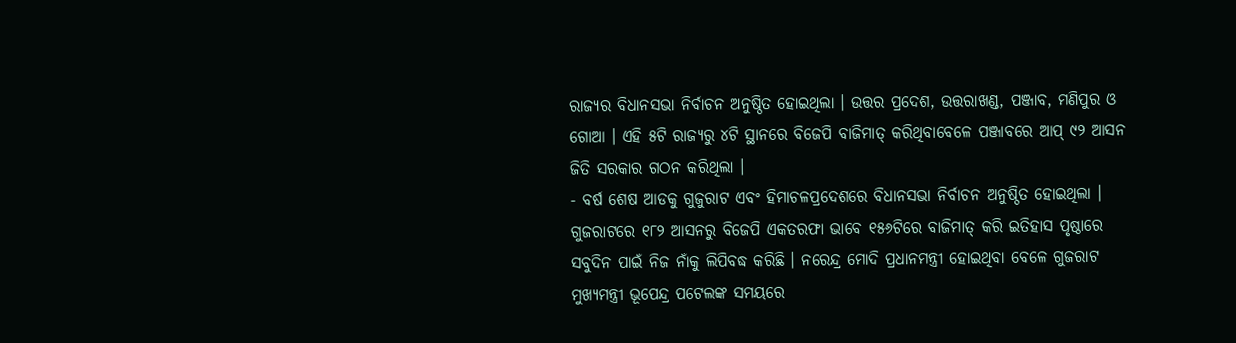ରାଜ୍ୟର ବିଧାନସଭା ନିର୍ବାଚନ ଅନୁଷ୍ଠିତ ହୋଇଥିଲା । ଉତ୍ତର ପ୍ରଦେଶ, ଉତ୍ତରାଖଣ୍ଡ, ପଞ୍ଜାବ, ମଣିପୁର ଓ ଗୋଆ । ଏହି ୫ଟି ରାଜ୍ୟରୁ ୪ଟି ସ୍ଥାନରେ ବିଜେପି ବାଜିମାତ୍ କରିଥିବାବେଳେ ପଞ୍ଜାବରେ ଆପ୍ ୯୨ ଆସନ ଜିତି ସରକାର ଗଠନ କରିଥିଲା ।
- ବର୍ଷ ଶେଷ ଆଡକୁ ଗୁଜୁରାଟ ଏବଂ ହିମାଚଳପ୍ରଦେଶରେ ବିଧାନସଭା ନିର୍ବାଚନ ଅନୁଷ୍ଠିତ ହୋଇଥିଲା । ଗୁଜରାଟରେ ୧୮୨ ଆସନରୁ ବିଜେପି ଏକତରଫା ଭାବେ ୧୫୬ଟିରେ ବାଜିମାତ୍ କରି ଇତିହାସ ପୃଷ୍ଠାରେ ସବୁଦିନ ପାଇଁ ନିଜ ନାଁକୁ ଲିପିବଦ୍ଧ କରିଛି । ନରେନ୍ଦ୍ର ମୋଦି ପ୍ରଧାନମନ୍ତ୍ରୀ ହୋଇଥିବା ବେଳେ ଗୁଜରାଟ ମୁଖ୍ୟମନ୍ତ୍ରୀ ଭୂପେନ୍ଦ୍ର ପଟେଲଙ୍କ ସମୟରେ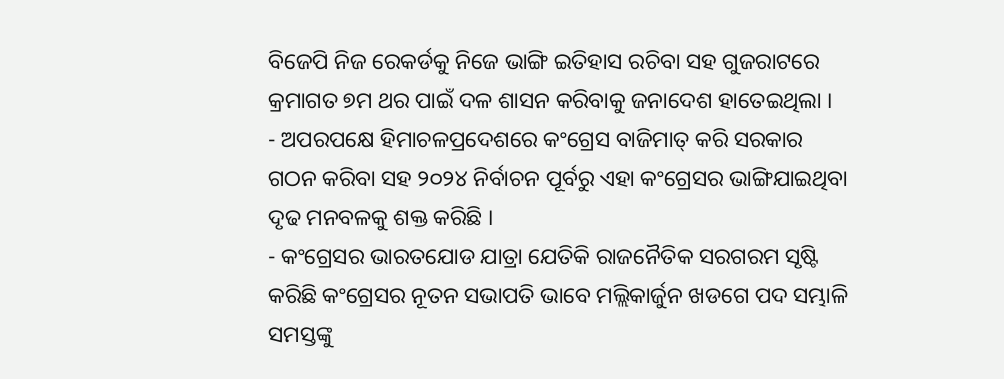ବିଜେପି ନିଜ ରେକର୍ଡକୁ ନିଜେ ଭାଙ୍ଗି ଇତିହାସ ରଚିବା ସହ ଗୁଜରାଟରେ କ୍ରମାଗତ ୭ମ ଥର ପାଇଁ ଦଳ ଶାସନ କରିବାକୁ ଜନାଦେଶ ହାତେଇଥିଲା ।
- ଅପରପକ୍ଷେ ହିମାଚଳପ୍ରଦେଶରେ କଂଗ୍ରେସ ବାଜିମାତ୍ କରି ସରକାର ଗଠନ କରିବା ସହ ୨୦୨୪ ନିର୍ବାଚନ ପୂର୍ବରୁ ଏହା କଂଗ୍ରେସର ଭାଙ୍ଗିଯାଇଥିବା ଦୃଢ ମନବଳକୁ ଶକ୍ତ କରିଛି ।
- କଂଗ୍ରେସର ଭାରତଯୋଡ ଯାତ୍ରା ଯେତିକି ରାଜନୈତିକ ସରଗରମ ସୃଷ୍ଟି କରିଛି କଂଗ୍ରେସର ନୂତନ ସଭାପତି ଭାବେ ମଲ୍ଲିକାର୍ଜୁନ ଖଡଗେ ପଦ ସମ୍ଭାଳି ସମସ୍ତଙ୍କୁ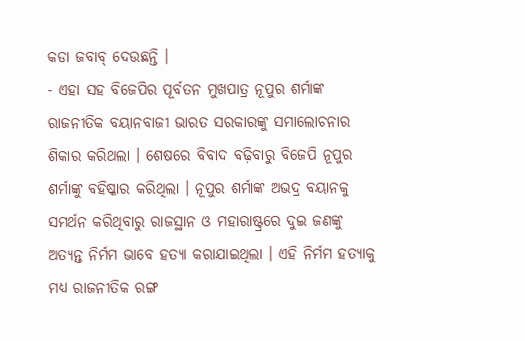କଡା ଜବାବ୍ ଦେଉଛନ୍ତି ।
- ଏହା ସହ ବିଜେପିର ପୂର୍ବତନ ମୁଖପାତ୍ର ନୂପୁର ଶର୍ମାଙ୍କ ରାଜନୀତିକ ବୟାନବାଜୀ ଭାରତ ସରକାରଙ୍କୁ ସମାଲୋଚନାର ଶିକାର କରିଥଲା । ଶେଷରେ ବିବାଦ ବଢ଼ିବାରୁ ବିଜେପି ନୂପୁର ଶର୍ମାଙ୍କୁ ବହିଷ୍କାର କରିଥିଲା । ନୂପୁର ଶର୍ମାଙ୍କ ଅଭଦ୍ର ବୟାନକୁ ସମର୍ଥନ କରିଥିବାରୁ ରାଜସ୍ଥାନ ଓ ମହାରାଷ୍ଟ୍ରରେ ଦୁଇ ଜଣଙ୍କୁ ଅତ୍ୟନ୍ତ ନିର୍ମମ ଭାବେ ହତ୍ୟା କରାଯାଇଥିଲା । ଏହି ନିର୍ମମ ହତ୍ୟାକୁ ମଧ୍ୟ ରାଜନୀତିକ ରଙ୍ଗ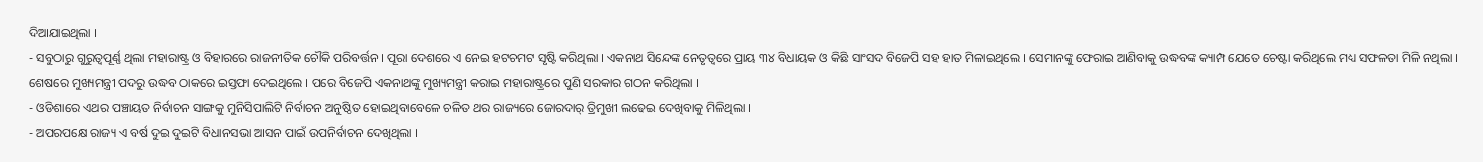ଦିଆଯାଇଥିଲା ।
- ସବୁଠାରୁ ଗୁରୁତ୍ବପୂର୍ଣ୍ଣ ଥିଲା ମହାରାଷ୍ଟ୍ର ଓ ବିହାରରେ ରାଜନୀତିକ ଚୌକି ପରିବର୍ତ୍ତନ । ପୂରା ଦେଶରେ ଏ ନେଇ ହଟଚମଟ ସୃଷ୍ଟି କରିଥିଲା । ଏକନାଥ ସିନ୍ଦେଙ୍କ ନେତୃତ୍ୱରେ ପ୍ରାୟ ୩୪ ବିଧାୟକ ଓ କିଛି ସାଂସଦ ବିଜେପି ସହ ହାତ ମିଳାଇଥିଲେ । ସେମାନଙ୍କୁ ଫେରାଇ ଆଣିବାକୁ ଉଦ୍ଧବଙ୍କ କ୍ୟାମ୍ପ ଯେତେ ଚେଷ୍ଟା କରିଥିଲେ ମଧ୍ୟ ସଫଳତା ମିଳି ନଥିଲା । ଶେଷରେ ମୁଖ୍ୟମନ୍ତ୍ରୀ ପଦରୁ ଉଦ୍ଧବ ଠାକରେ ଇସ୍ତଫା ଦେଇଥିଲେ । ପରେ ବିଜେପି ଏକନାଥଙ୍କୁ ମୁଖ୍ୟମନ୍ତ୍ରୀ କରାଇ ମହାରାଷ୍ଟ୍ରରେ ପୁଣି ସରକାର ଗଠନ କରିଥିଲା ।
- ଓଡିଶାରେ ଏଥର ପଞ୍ଚାୟତ ନିର୍ବାଚନ ସାଙ୍ଗକୁ ମୁନିସିପାଲିଟି ନିର୍ବାଚନ ଅନୁଷ୍ଠିତ ହୋଇଥିବାବେଳେ ଚଳିତ ଥର ରାଜ୍ୟରେ ଜୋରଦାର୍ ତ୍ରିମୁଖୀ ଲଢେଇ ଦେଖିବାକୁ ମିଳିଥିଲା ।
- ଅପରପକ୍ଷେ ରାଜ୍ୟ ଏ ବର୍ଷ ଦୁଇ ଦୁଇଟି ବିଧାନସଭା ଆସନ ପାଇଁ ଉପନିର୍ବାଚନ ଦେଖିଥିଲା ।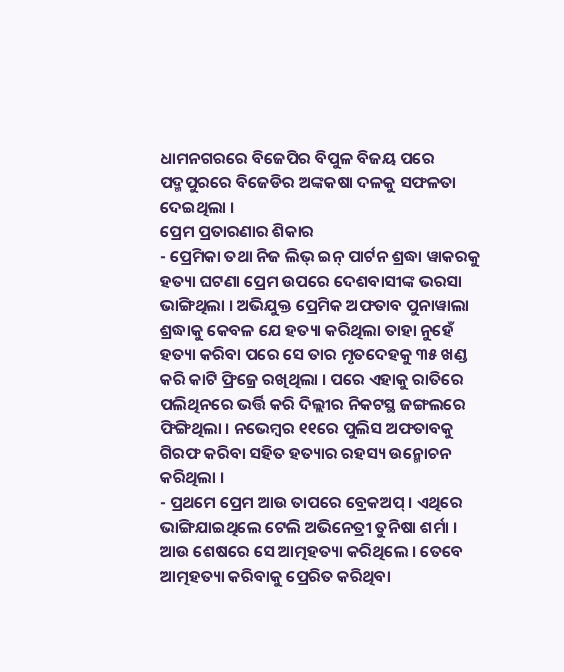ଧାମନଗରରେ ବିଜେପିର ବିପୁଳ ବିଜୟ ପରେ ପଦ୍ମପୁରରେ ବିଜେଡିର ଅଙ୍କକଷା ଦଳକୁ ସଫଳତା ଦେଇଥିଲା ।
ପ୍ରେମ ପ୍ରତାରଣାର ଶିକାର
- ପ୍ରେମିକା ତଥା ନିଜ ଲିଭ୍ ଇନ୍ ପାର୍ଟନ ଶ୍ରଦ୍ଧା ୱାକରକୁ ହତ୍ୟା ଘଟଣା ପ୍ରେମ ଉପରେ ଦେଶବାସୀଙ୍କ ଭରସା ଭାଙ୍ଗିଥିଲା । ଅଭିଯୁକ୍ତ ପ୍ରେମିକ ଅଫତାବ ପୁନାୱାଲା ଶ୍ରଦ୍ଧାକୁ କେବଳ ଯେ ହତ୍ୟା କରିଥିଲା ତାହା ନୁହେଁ ହତ୍ୟା କରିବା ପରେ ସେ ତାର ମୃତଦେହକୁ ୩୫ ଖଣ୍ଡ କରି କାଟି ଫ୍ରିଜ୍ରେ ରଖିଥିଲା । ପରେ ଏହାକୁ ରାତିରେ ପଲିଥିନରେ ଭର୍ତ୍ତି କରି ଦିଲ୍ଲୀର ନିକଟସ୍ଥ ଜଙ୍ଗଲରେ ଫିଙ୍ଗିଥିଲା । ନଭେମ୍ବର ୧୧ରେ ପୁଲିସ ଅଫତାବକୁ ଗିରଫ କରିବା ସହିତ ହତ୍ୟାର ରହସ୍ୟ ଉନ୍ମୋଚନ କରିଥିଲା ।
- ପ୍ରଥମେ ପ୍ରେମ ଆଉ ତାପରେ ବ୍ରେକଅପ୍ । ଏଥିରେ ଭାଙ୍ଗିଯାଇଥିଲେ ଟେଲି ଅଭିନେତ୍ରୀ ତୁନିଷା ଶର୍ମା । ଆଉ ଶେଷରେ ସେ ଆତ୍ମହତ୍ୟା କରିଥିଲେ । ତେବେ ଆତ୍ମହତ୍ୟା କରିବାକୁ ପ୍ରେରିତ କରିଥିବା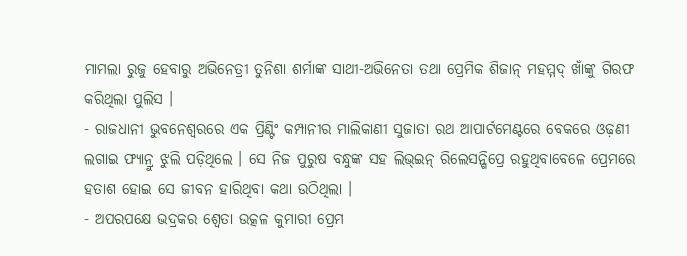ମାମଲା ରୁଜୁ ହେବାରୁ ଅଭିନେତ୍ରୀ ତୁନିଶା ଶର୍ମାଙ୍କ ସାଥୀ-ଅଭିନେତା ତଥା ପ୍ରେମିକ ଶିଜାନ୍ ମହମ୍ମଦ୍ ଖାଁଙ୍କୁ ଗିରଫ କରିଥିଲା ପୁଲିସ ।
- ରାଜଧାନୀ ଭୁବନେଶ୍ବରରେ ଏକ ପ୍ରିଣ୍ଟିଂ କମ୍ପାନୀର ମାଲିକାଣୀ ସୁଜାତା ରଥ ଆପାର୍ଟମେଣ୍ଟରେ ବେକରେ ଓଢ଼ଣୀ ଲଗାଇ ଫ୍ୟାନ୍ରୁ ଝୁଲି ପଡ଼ିଥିଲେ । ସେ ନିଜ ପୁରୁଷ ବନ୍ଧୁଙ୍କ ସହ ଲିଭ୍ଇନ୍ ରିଲେସନ୍ଶିପ୍ରେ ରହୁଥିବାବେଳେ ପ୍ରେମରେ ହତାଶ ହୋଇ ସେ ଜୀବନ ହାରିଥିବା କଥା ଉଠିଥିଲା ।
- ଅପରପକ୍ଷେ ଭଦ୍ରକର ଶ୍ୱେତା ଉତ୍କଳ କୁମାରୀ ପ୍ରେମ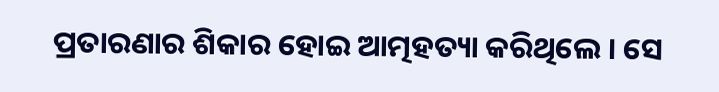ପ୍ରତାରଣାର ଶିକାର ହୋଇ ଆତ୍ମହତ୍ୟା କରିଥିଲେ । ସେ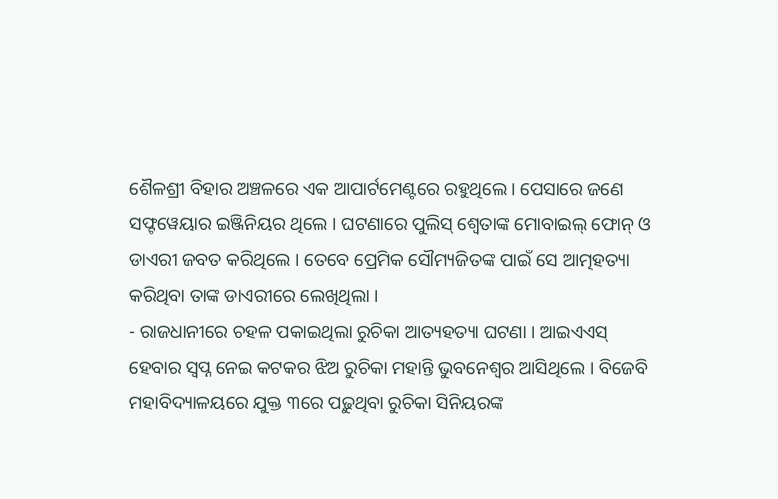ଶୈଳଶ୍ରୀ ବିହାର ଅଞ୍ଚଳରେ ଏକ ଆପାର୍ଟମେଣ୍ଟରେ ରହୁଥିଲେ । ପେସାରେ ଜଣେ ସଫ୍ଟୱେୟାର ଇଞ୍ଜିନିୟର ଥିଲେ । ଘଟଣାରେ ପୁଲିସ୍ ଶ୍ୱେତାଙ୍କ ମୋବାଇଲ୍ ଫୋନ୍ ଓ ଡାଏରୀ ଜବତ କରିଥିଲେ । ତେବେ ପ୍ରେମିକ ସୌମ୍ୟଜିତଙ୍କ ପାଇଁ ସେ ଆତ୍ମହତ୍ୟା କରିଥିବା ତାଙ୍କ ଡାଏରୀରେ ଲେଖିଥିଲା ।
- ରାଜଧାନୀରେ ଚହଳ ପକାଇଥିଲା ରୁଚିକା ଆତ୍ୟହତ୍ୟା ଘଟଣା । ଆଇଏଏସ୍ ହେବାର ସ୍ୱପ୍ନ ନେଇ କଟକର ଝିଅ ରୁଚିକା ମହାନ୍ତି ଭୁବନେଶ୍ୱର ଆସିଥିଲେ । ବିଜେବି ମହାବିଦ୍ୟାଳୟରେ ଯୁକ୍ତ ୩ରେ ପଢ଼ୁଥିବା ରୁଚିକା ସିନିୟରଙ୍କ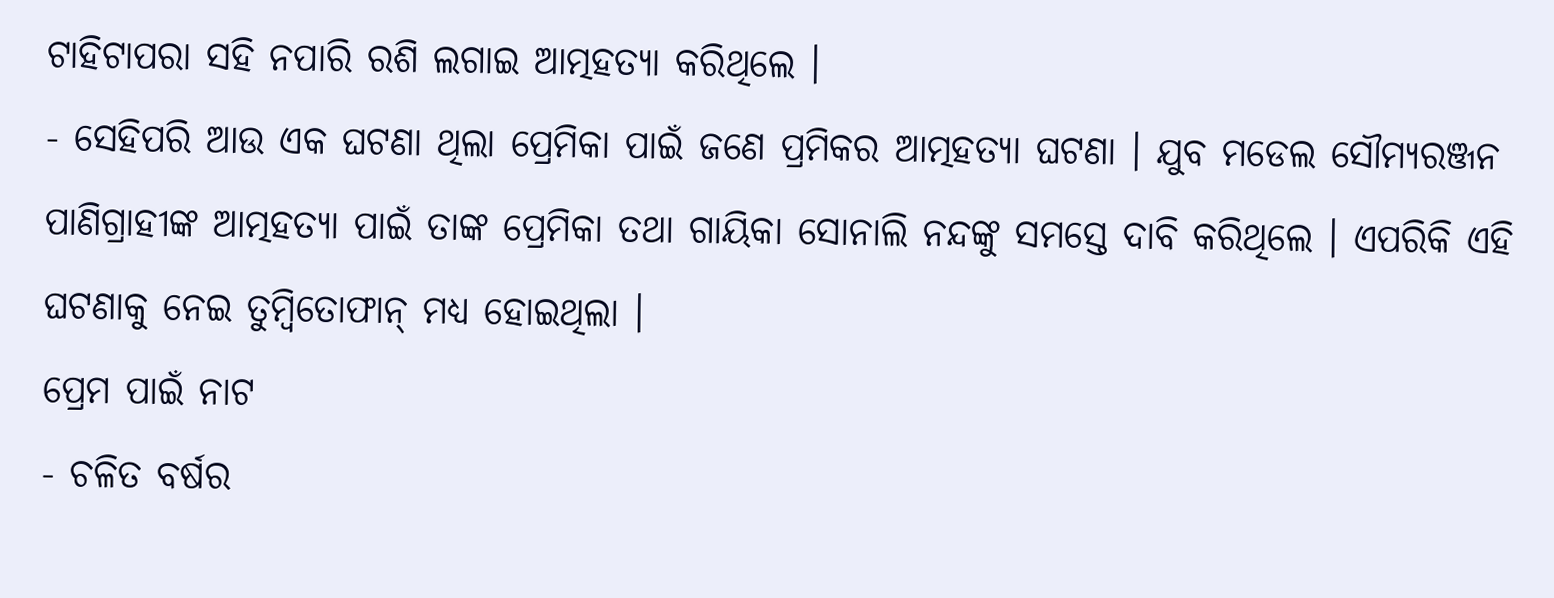ଟାହିଟାପରା ସହି ନପାରି ରଶି ଲଗାଇ ଆତ୍ମହତ୍ୟା କରିଥିଲେ ।
- ସେହିପରି ଆଉ ଏକ ଘଟଣା ଥିଲା ପ୍ରେମିକା ପାଇଁ ଜଣେ ପ୍ରମିକର ଆତ୍ମହତ୍ୟା ଘଟଣା । ଯୁବ ମଡେଲ ସୌମ୍ୟରଞ୍ଜନ ପାଣିଗ୍ରାହୀଙ୍କ ଆତ୍ମହତ୍ୟା ପାଇଁ ତାଙ୍କ ପ୍ରେମିକା ତଥା ଗାୟିକା ସୋନାଲି ନନ୍ଦଙ୍କୁ ସମସ୍ତେ ଦାବି କରିଥିଲେ । ଏପରିକି ଏହି ଘଟଣାକୁ ନେଇ ତୁମ୍ୱିତୋଫାନ୍ ମଧ୍ୟ ହୋଇଥିଲା ।
ପ୍ରେମ ପାଇଁ ନାଟ
- ଚଳିତ ବର୍ଷର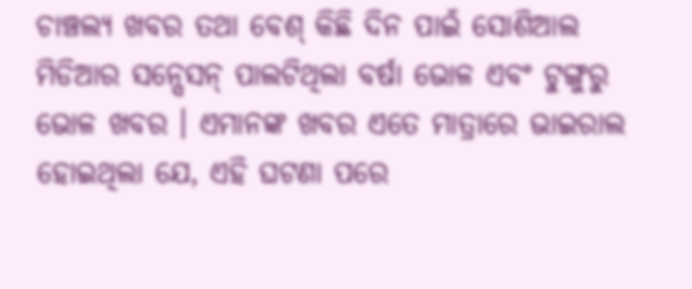ଚାଞ୍ଚଲ୍ୟ ଖବର ତଥା ବେଶ୍ କିଛି ଦିନ ପାଇଁ ସୋଶିଆଲ ମିଡିଆର ସନ୍ସେସନ୍ ପାଲଟିଥିଲା ବର୍ଷା ଭୋଳ ଏବଂ ଟୁଙ୍ଗୁରୁ ଭୋଳ ଖବର । ଏମାନଙ୍କ ଖବର ଏତେ ମାତ୍ରାରେ ଭାଇରାଲ ହୋଇଥିଲା ଯେ, ଏହି ଘଟଣା ପରେ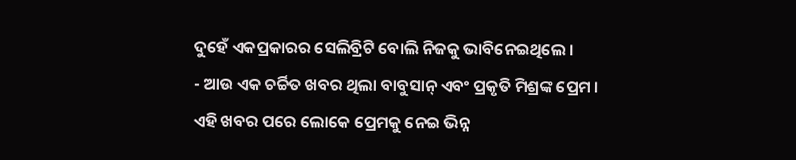ଦୁହେଁ ଏକପ୍ରକାରର ସେଲିବ୍ରିଟି ବୋଲି ନିଜକୁ ଭାବିନେଇଥିଲେ ।
- ଆଉ ଏକ ଚର୍ଚ୍ଚିତ ଖବର ଥିଲା ବାବୁସାନ୍ ଏବଂ ପ୍ରକୃତି ମିଶ୍ରଙ୍କ ପ୍ରେମ । ଏହି ଖବର ପରେ ଲୋକେ ପ୍ରେମକୁ ନେଇ ଭିନ୍ନ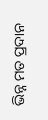ଭିନ୍ନ ମତ ପ୍ରଦାନ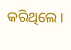କରିଥିଲେ ।